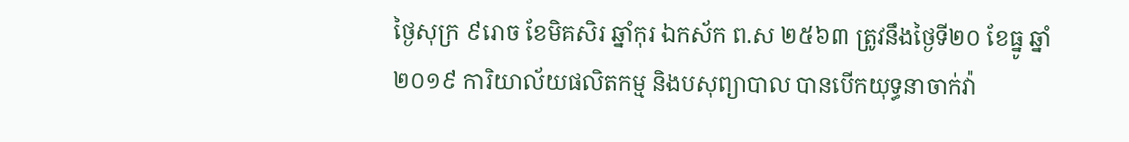ថ្ងៃសុក្រ ៩រោច ខែមិគសិរ ឆ្នាំកុរ ឯកស័ក ព.ស ២៥៦៣ ត្រូវនឹងថ្ងៃទី២០ ខែធ្នូ ឆ្នាំ២០១៩ ការិយាល័យផលិតកម្ម និងបសុព្យាបាល បានបើកយុទ្ធនាចាក់វ៉ា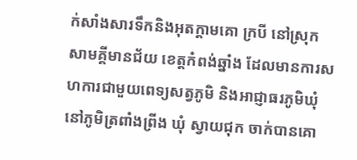ក់សាំងសារទឹកនិងអុតក្ដាមគោ ក្របី នៅស្រុកសាមគ្គីមានជ័យ ខេត្តកំពង់ឆ្នាំង ដែលមានការសហការជាមួយពេទ្យសត្វភូមិ និងអាជ្ញាធរភូមិឃុំ នៅភូមិត្រពាំងព្រីង ឃុំ ស្វាយជុក ចាក់បានគោ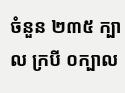ចំនួន ២៣៥ ក្បាល ក្របី ០ក្បាល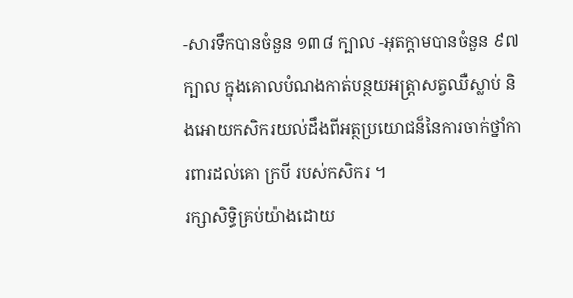-សារទឹកបានចំនួន ១៣៨ ក្បាល -អុតក្ដាមបានចំនួន ៩៧ ក្បាល ក្នុងគោលបំណងកាត់បន្ថយអត្រ្តាសត្វឈឺស្លាប់ និងអោយកសិករយល់ដឹងពីអត្ថប្រយោជន៏នៃការចាក់ថ្នាំការពារដល់គោ ក្របី របស់កសិករ ។
រក្សាសិទិ្ធគ្រប់យ៉ាងដោយ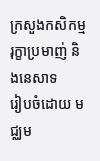ក្រសួងកសិកម្ម រុក្ខាប្រមាញ់ និងនេសាទ
រៀបចំដោយ មជ្ឈម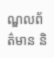ណ្ឌលព័ត៌មាន និ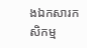ងឯកសារកសិកម្ម